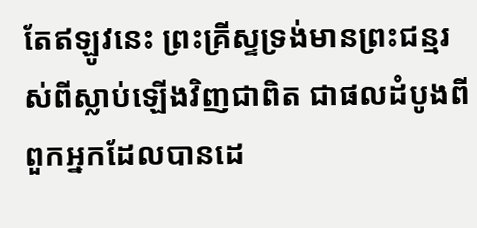តែឥឡូវនេះ ព្រះគ្រីស្ទទ្រង់មានព្រះជន្មរស់ពីស្លាប់ឡើងវិញជាពិត ជាផលដំបូងពីពួកអ្នកដែលបានដេ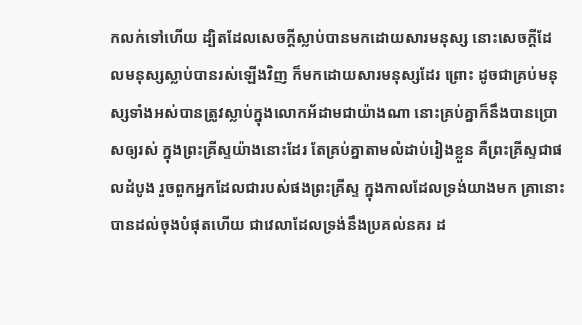កលក់ទៅហើយ ដ្បិតដែលសេចក្ដីស្លាប់បានមកដោយសារមនុស្ស នោះសេចក្ដីដែលមនុស្សស្លាប់បានរស់ឡើងវិញ ក៏មកដោយសារមនុស្សដែរ ព្រោះ ដូចជាគ្រប់មនុស្សទាំងអស់បានត្រូវស្លាប់ក្នុងលោកអ័ដាមជាយ៉ាងណា នោះគ្រប់គ្នាក៏នឹងបានប្រោសឲ្យរស់ ក្នុងព្រះគ្រីស្ទយ៉ាងនោះដែរ តែគ្រប់គ្នាតាមលំដាប់រៀងខ្លួន គឺព្រះគ្រីស្ទជាផលដំបូង រួចពួកអ្នកដែលជារបស់ផងព្រះគ្រីស្ទ ក្នុងកាលដែលទ្រង់យាងមក គ្រានោះបានដល់ចុងបំផុតហើយ ជាវេលាដែលទ្រង់នឹងប្រគល់នគរ ដ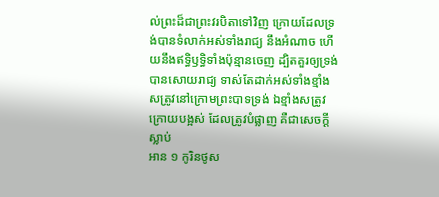ល់ព្រះដ៏ជាព្រះវរបិតាទៅវិញ ក្រោយដែលទ្រង់បានទំលាក់អស់ទាំងរាជ្យ នឹងអំណាច ហើយនឹងឥទ្ធិឫទ្ធិទាំងប៉ុន្មានចេញ ដ្បិតគួរឲ្យទ្រង់បានសោយរាជ្យ ទាស់តែដាក់អស់ទាំងខ្មាំងសត្រូវនៅក្រោមព្រះបាទទ្រង់ ឯខ្មាំងសត្រូវក្រោយបង្អស់ ដែលត្រូវបំផ្លាញ គឺជាសេចក្ដីស្លាប់
អាន ១ កូរិនថូស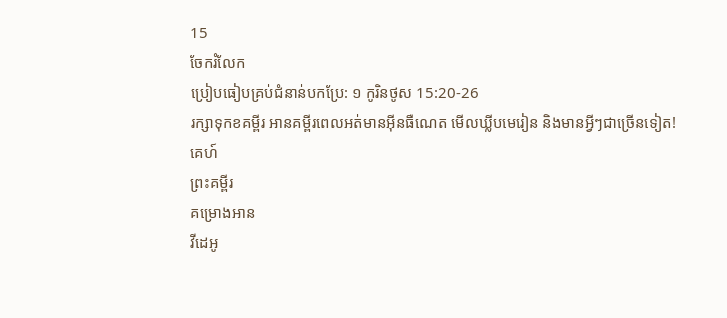15
ចែករំលែក
ប្រៀបធៀបគ្រប់ជំនាន់បកប្រែ: ១ កូរិនថូស 15:20-26
រក្សាទុកខគម្ពីរ អានគម្ពីរពេលអត់មានអ៊ីនធឺណេត មើលឃ្លីបមេរៀន និងមានអ្វីៗជាច្រើនទៀត!
គេហ៍
ព្រះគម្ពីរ
គម្រោងអាន
វីដេអូ